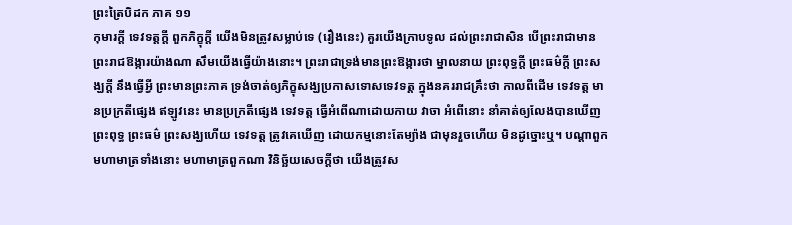ព្រះត្រៃបិដក ភាគ ១១
កុមារក្តី ទេវទត្តក្តី ពួកភិក្ខុក្តី យើងមិនត្រូវសម្លាប់ទេ (រឿងនេះ) គួរយើងក្រាបទូល ដល់ព្រះរាជាសិន បើព្រះរាជាមានព្រះរាជឱង្ការយ៉ាងណា សឹមយើងធ្វើយ៉ាងនោះ។ ព្រះរាជាទ្រង់មានព្រះឱង្ការថា ម្នាលនាយ ព្រះពុទ្ធក្តី ព្រះធម៌ក្តី ព្រះសង្ឃក្តី នឹងធ្វើអ្វី ព្រះមានព្រះភាគ ទ្រង់ចាត់ឲ្យភិក្ខុសង្ឃប្រកាសទោសទេវទត្ត ក្នុងនគររាជគ្រឹះថា កាលពីដើម ទេវទត្ត មានប្រក្រតីផ្សេង ឥឡូវនេះ មានប្រក្រតីផ្សេង ទេវទត្ត ធ្វើអំពើណាដោយកាយ វាចា អំពើនោះ នាំគាត់ឲ្យលែងបានឃើញព្រះពុទ្ធ ព្រះធម៌ ព្រះសង្ឃហើយ ទេវទត្ត ត្រូវគេឃើញ ដោយកម្មនោះតែម្យ៉ាង ជាមុនរួចហើយ មិនដូច្នោះឬ។ បណ្តាពួកមហាមាត្រទាំងនោះ មហាមាត្រពួកណា វិនិច្ឆ័យសេចក្តីថា យើងត្រូវស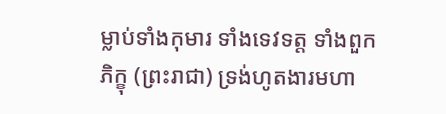ម្លាប់ទាំងកុមារ ទាំងទេវទត្ត ទាំងពួកភិក្ខុ (ព្រះរាជា) ទ្រង់ហូតងារមហា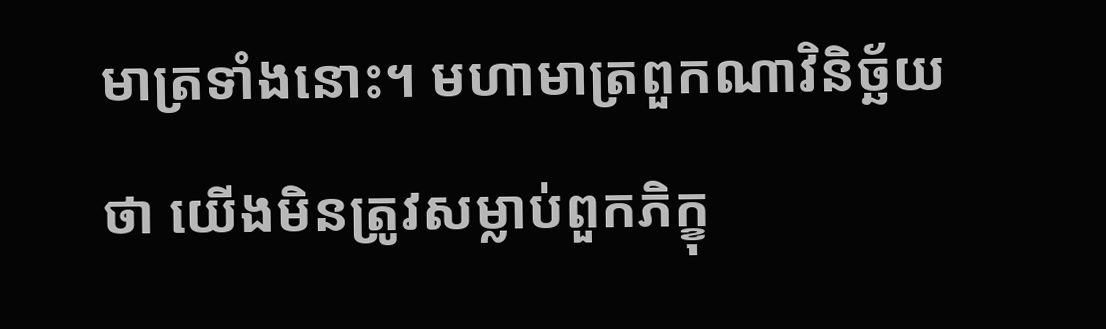មាត្រទាំងនោះ។ មហាមាត្រពួកណាវិនិច្ឆ័យថា យើងមិនត្រូវសម្លាប់ពួកភិក្ខុ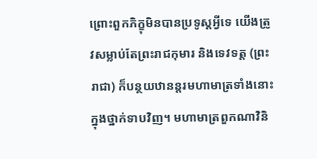ព្រោះពួកភិក្ខុមិនបានប្រទូស្តអ្វីទេ យើងត្រូវសម្លាប់តែព្រះរាជកុមារ និងទេវទត្ត (ព្រះរាជា) ក៏បន្ថយឋានន្តរមហាមាត្រទាំងនោះ ក្នុងថ្នាក់ទាបវិញ។ មហាមាត្រពួកណាវិនិ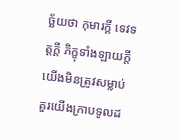ច្ឆ័យថា កុមារក្តី ទេវទត្តក្តី ភិក្ខុទាំងឡាយក្តី យើងមិនត្រូវសម្លាប់ គួរយើងក្រាបទូលដ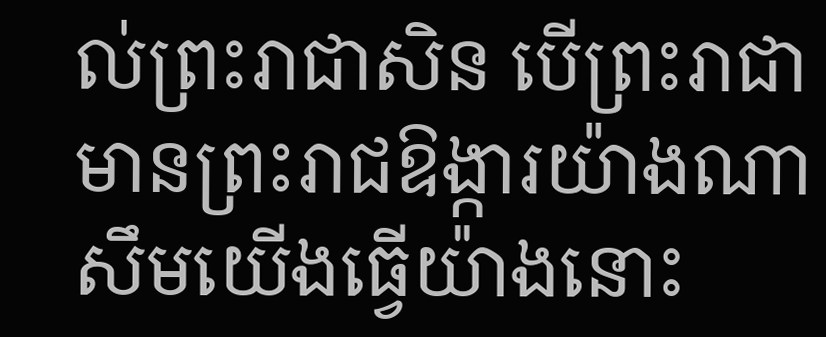ល់ព្រះរាជាសិន បើព្រះរាជាមានព្រះរាជឱង្ការយ៉ាងណា សឹមយើងធ្វើយ៉ាងនោះ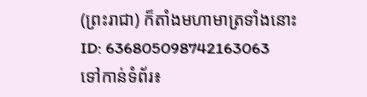(ព្រះរាជា) ក៏តាំងមហាមាត្រទាំងនោះ
ID: 636805098742163063
ទៅកាន់ទំព័រ៖